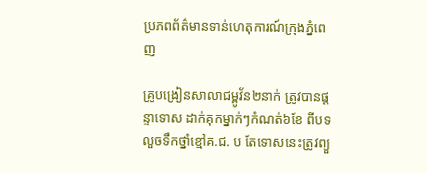ប្រភពព័ត៌មានទាន់ហេតុការណ៍ក្រុងភ្នំពេញ

គ្រូបង្រៀនសាលាជម្ពូវ័ន២នាក់ ត្រូវបានផ្តន្ទាទោស ដាក់គុកម្នាក់ៗកំណត់៦ខែ ពីបទលួចទឹកថ្នាំខ្មៅគ.ជ. ប តែទោសនេះត្រូវព្យួ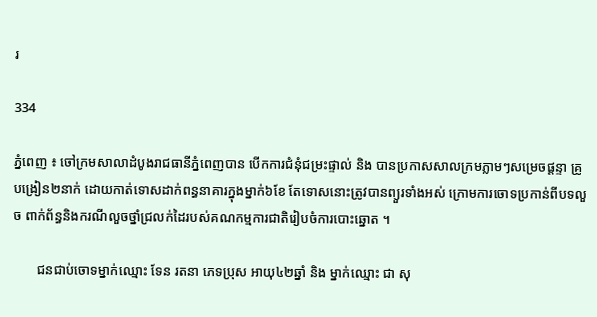រ

334

ភ្នំពេញ ៖ ចៅក្រមសាលាដំបូងរាជធានីភ្នំពេញបាន បើកការជំនុំជម្រះផ្ទាល់ និង បានប្រកាសសាលក្រមភ្លាមៗសម្រេចផ្តន្ទា គ្រូបង្រៀន២នាក់ ដោយកាត់ទោសដាក់ពន្ធនាគារក្នុងម្នាក់៦ខែ តែទោសនោះត្រូវបានព្យួរទាំងអស់ ក្រោមការចោទប្រកាន់ពីបទលួច ពាក់ព័ន្ធនិងករណីលួចថ្នាំជ្រលក់ដៃរបស់គណកម្មការជាតិរៀបចំការបោះឆ្នោត ។

       ជនជាប់ចោទម្នាក់ឈ្មោះ ទែន រតនា ភេទប្រុស អាយុ៤២ឆ្នាំ និង ម្នាក់ឈ្មោះ ជា សុ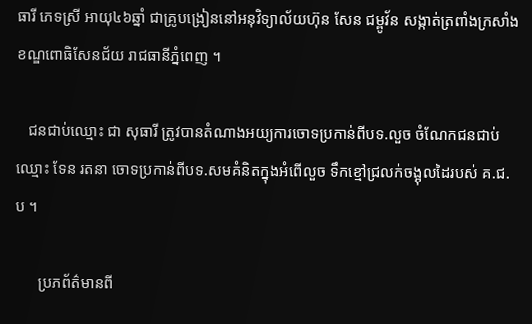ធារី ភេទស្រី អាយុ៤៦ឆ្នាំ ជាគ្រូបង្រៀននៅអនុវិទ្យាល័យហ៊ុន សែន ជម្ពូវ័ន សង្កាត់ត្រពាំងក្រសាំង ខណ្ឌពោធិសែនជ័យ រាជធានីភ្នំពេញ ។

   ជនជាប់ឈ្មោះ ជា សុធារី ត្រូវបានតំណាងអយ្យការចោទប្រកាន់ពីបទ.លួច ចំណែកជនជាប់ឈ្មោះ ទែន រតនា ចោទប្រកាន់ពីបទ.សមគំនិតក្នុងអំពើលួច ទឹកខ្មៅជ្រលក់ចង្អុលដៃរបស់ គ.ជ.ប ។

      ប្រភព័ត៌មានពី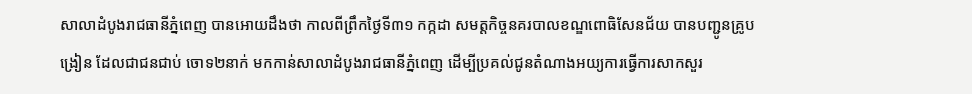សាលាដំបូងរាជធានីភ្នំពេញ បានអោយដឹងថា កាលពីព្រឹកថ្ងៃទី៣១ កក្កដា សមត្តកិច្ចនគរបាលខណ្ឌពោធិសែនជ័យ បានបញ្ជូនគ្រូបង្រៀន ដែលជាជនជាប់ ចោទ២នាក់ មកកាន់សាលាដំបូងរាជធានីភ្នំពេញ ដើម្បីប្រគល់ជូនតំណាងអយ្យការធ្វើការសាកសួរ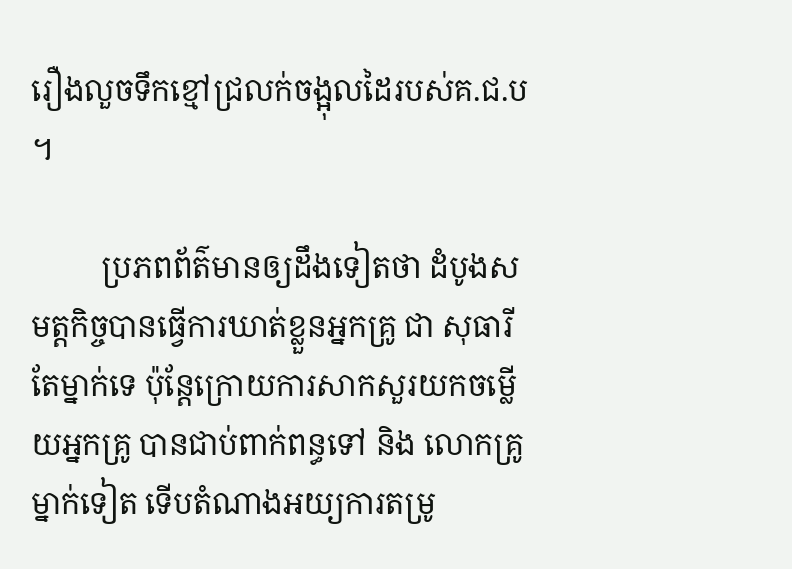រឿងលួចទឹកខ្មៅជ្រលក់ចង្អុលដៃរបស់គ.ជ.ប ។

         ប្រភពព័ត៌មានឲ្យដឹងទៀតថា ដំបូងសមត្តកិច្ចបានធ្វើការឃាត់ខ្លួនអ្នកគ្រូ ជា សុធារី តែម្នាក់ទេ ប៉ុន្តែក្រោយការសាកសួរយកចម្លើយអ្នកគ្រូ បានជាប់ពាក់ពន្ធទៅ និង លោកគ្រូម្នាក់ទៀត ទើបតំណាងអយ្យការតម្រូ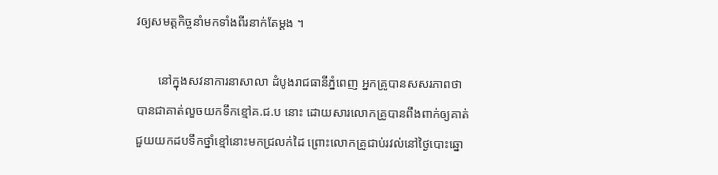វឲ្យសមត្តកិច្ចនាំមកទាំងពីរនាក់តែម្ដង ។

       នៅក្នុងសវនាការនាសាលា ដំបូងរាជធានីភ្នំពេញ អ្នកគ្រូបានសសរភាពថាបានជាគាត់លួចយកទឹកខ្មៅគ.ជ.ប នោះ ដោយសារលោកគ្រូបានពឹងពាក់ឲ្យគាត់ ជួយយកដបទឹកថ្នាំខ្មៅនោះមកជ្រលក់ដៃ ព្រោះលោកគ្រូជាប់រវល់នៅថ្ងៃបោះឆ្នោ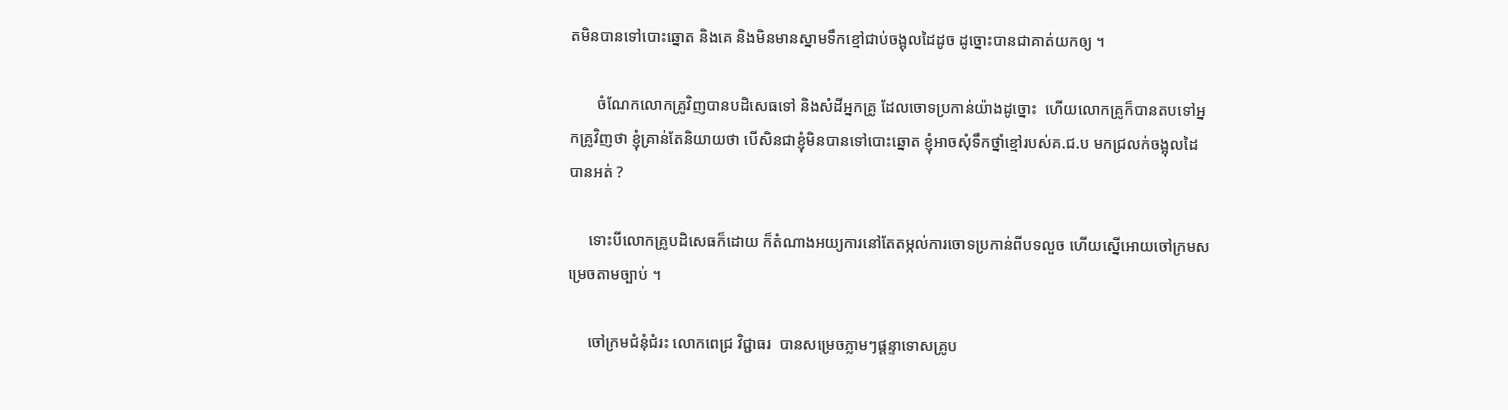តមិនបានទៅបោះឆ្នោត និងគេ និងមិនមានស្នាមទឹកខ្មៅជាប់ចង្អុលដៃដូច ដូច្នោះបានជាគាត់យកឲ្យ ។

       ចំណែកលោកគ្រូវិញបានបដិសេធទៅ និងសំដីអ្នកគ្រូ ដែលចោទប្រកាន់យ៉ាងដូច្នោះ  ហើយលោកគ្រូក៏បានតបទៅអ្នកគ្រូវិញថា ខ្ញុំគ្រាន់តែនិយាយថា បើសិនជាខ្ញុំមិនបានទៅបោះឆ្នោត ខ្ញុំអាចសុំទឹកថ្នាំខ្មៅរបស់គ.ជ.ប មកជ្រលក់ចង្អុលដៃបានអត់ ?

     ទោះបីលោកគ្រូបដិសេធក៏ដោយ ក៏តំណាងអយ្យការនៅតែតម្កល់ការចោទប្រកាន់ពីបទលួច ហើយស្នើអោយចៅក្រមសម្រេចតាមច្បាប់ ។

     ចៅក្រមជំនុំជំរះ លោកពេជ្រ វិជ្ជាធរ  បានសម្រេចភ្លាមៗផ្ដន្ទាទោសគ្រូប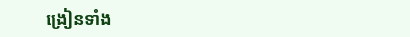ង្រៀនទាំង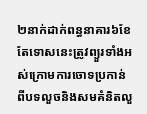២នាក់ដាក់ពន្ធនាគារ៦ខែ តែទោសនេះត្រូវព្យួរទាំងអស់ក្រោមការចោទប្រកាន់ពីបទលួចនិងសមគំនិតលួ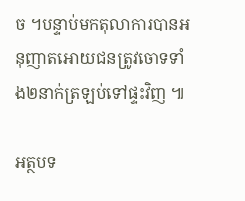ច ។បន្ទាប់មកតុលាការបានអនុញាតអោយជនត្រូវចោទទាំង២នាក់ត្រឡប់ទៅផ្ទះវិញ ៕

អត្ថបទ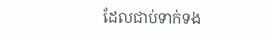ដែលជាប់ទាក់ទង